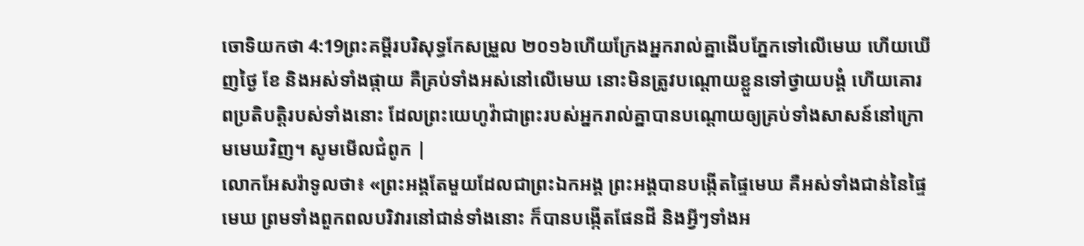ចោទិយកថា 4:19ព្រះគម្ពីរបរិសុទ្ធកែសម្រួល ២០១៦ហើយក្រែងអ្នករាល់គ្នាងើបភ្នែកទៅលើមេឃ ហើយឃើញថ្ងៃ ខែ និងអស់ទាំងផ្កាយ គឺគ្រប់ទាំងអស់នៅលើមេឃ នោះមិនត្រូវបណ្ដោយខ្លួនទៅថ្វាយបង្គំ ហើយគោរពប្រតិបត្តិរបស់ទាំងនោះ ដែលព្រះយេហូវ៉ាជាព្រះរបស់អ្នករាល់គ្នាបានបណ្ដោយឲ្យគ្រប់ទាំងសាសន៍នៅក្រោមមេឃវិញ។ សូមមើលជំពូក |
លោកអែសរ៉ាទូលថា៖ «ព្រះអង្គតែមួយដែលជាព្រះឯកអង្គ ព្រះអង្គបានបង្កើតផ្ទៃមេឃ គឺអស់ទាំងជាន់នៃផ្ទៃមេឃ ព្រមទាំងពួកពលបរិវារនៅជាន់ទាំងនោះ ក៏បានបង្កើតផែនដី និងអ្វីៗទាំងអ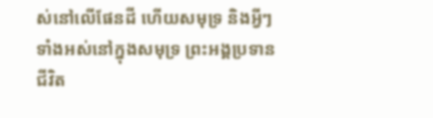ស់នៅលើផែនដី ហើយសមុទ្រ និងអ្វីៗទាំងអស់នៅក្នុងសមុទ្រ ព្រះអង្គប្រទានជីវិត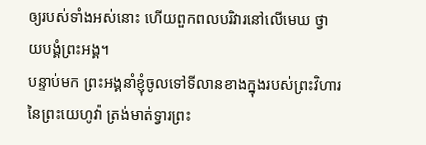ឲ្យរបស់ទាំងអស់នោះ ហើយពួកពលបរិវារនៅលើមេឃ ថ្វាយបង្គំព្រះអង្គ។
បន្ទាប់មក ព្រះអង្គនាំខ្ញុំចូលទៅទីលានខាងក្នុងរបស់ព្រះវិហារនៃព្រះយេហូវ៉ា ត្រង់មាត់ទ្វារព្រះ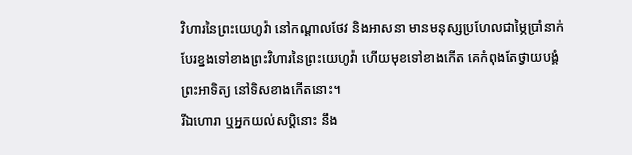វិហារនៃព្រះយេហូវ៉ា នៅកណ្ដាលថែវ និងអាសនា មានមនុស្សប្រហែលជាម្ភៃប្រាំនាក់ បែរខ្នងទៅខាងព្រះវិហារនៃព្រះយេហូវ៉ា ហើយមុខទៅខាងកើត គេកំពុងតែថ្វាយបង្គំព្រះអាទិត្យ នៅទិសខាងកើតនោះ។
រីឯហោរា ឬអ្នកយល់សប្តិនោះ នឹង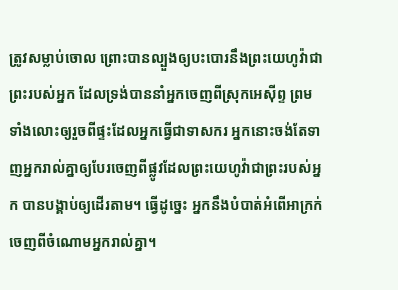ត្រូវសម្លាប់ចោល ព្រោះបានល្បួងឲ្យបះបោរនឹងព្រះយេហូវ៉ាជាព្រះរបស់អ្នក ដែលទ្រង់បាននាំអ្នកចេញពីស្រុកអេស៊ីព្ទ ព្រមទាំងលោះឲ្យរួចពីផ្ទះដែលអ្នកធ្វើជាទាសករ អ្នកនោះចង់តែទាញអ្នករាល់គ្នាឲ្យបែរចេញពីផ្លូវដែលព្រះយេហូវ៉ាជាព្រះរបស់អ្នក បានបង្គាប់ឲ្យដើរតាម។ ធ្វើដូច្នេះ អ្នកនឹងបំបាត់អំពើអាក្រក់ចេញពីចំណោមអ្នករាល់គ្នា។